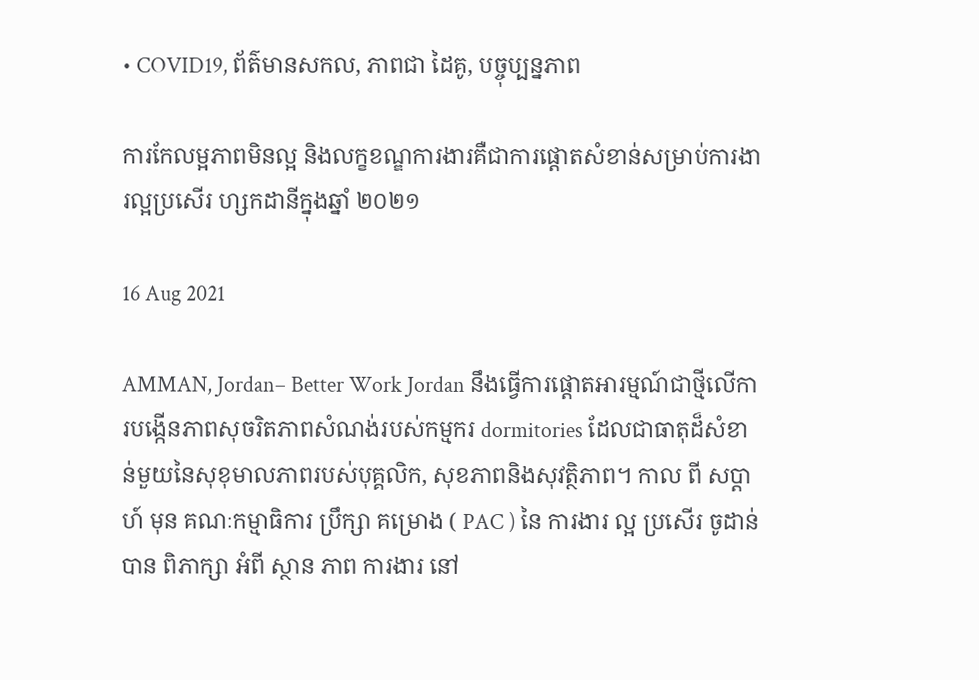• COVID19, ព័ត៌មានសកល, ភាពជា ដៃគូ, បច្ចុប្បន្នភាព

ការកែលម្អភាពមិនល្អ និងលក្ខខណ្ឌការងារគឺជាការផ្តោតសំខាន់សម្រាប់ការងារល្អប្រសើរ ហ្សកដានីក្នុងឆ្នាំ ២០២១

16 Aug 2021

AMMAN, Jordan– Better Work Jordan នឹងធ្វើការផ្តោតអារម្មណ៍ជាថ្មីលើការបង្កើនភាពសុចរិតភាពសំណង់របស់កម្មករ dormitories ដែលជាធាតុដ៏សំខាន់មួយនៃសុខុមាលភាពរបស់បុគ្គលិក, សុខភាពនិងសុវត្ថិភាព។ កាល ពី សប្តាហ៍ មុន គណៈកម្មាធិការ ប្រឹក្សា គម្រោង ( PAC ) នៃ ការងារ ល្អ ប្រសើរ ចូដាន់ បាន ពិភាក្សា អំពី ស្ថាន ភាព ការងារ នៅ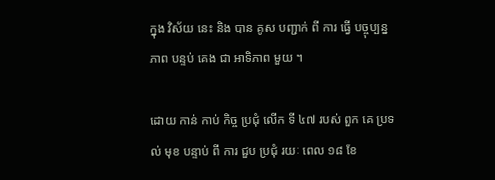ក្នុង វិស័យ នេះ និង បាន គូស បញ្ជាក់ ពី ការ ធ្វើ បច្ចុប្បន្ន ភាព បន្ទប់ គេង ជា អាទិភាព មួយ ។

ដោយ កាន់ កាប់ កិច្ច ប្រជុំ លើក ទី ៤៧ របស់ ពួក គេ ប្រទល់ មុខ បន្ទាប់ ពី ការ ជួប ប្រជុំ រយៈ ពេល ១៨ ខែ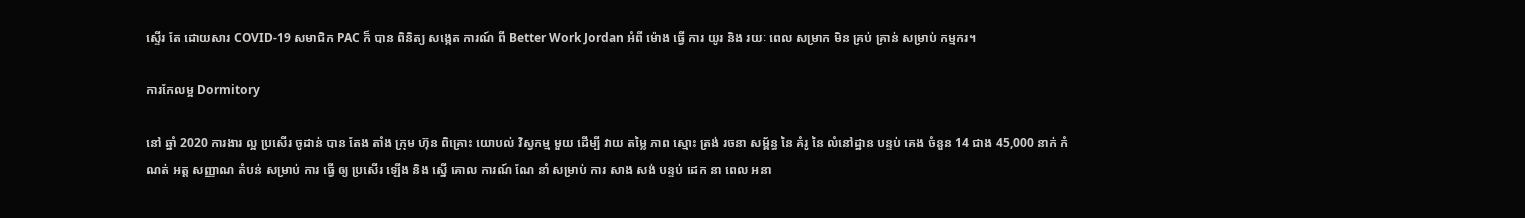ស្ទើរ តែ ដោយសារ COVID-19 សមាជិក PAC ក៏ បាន ពិនិត្យ សង្កេត ការណ៍ ពី Better Work Jordan អំពី ម៉ោង ធ្វើ ការ យូរ និង រយៈ ពេល សម្រាក មិន គ្រប់ គ្រាន់ សម្រាប់ កម្មករ។

ការកែលម្អ Dormitory

នៅ ឆ្នាំ 2020 ការងារ ល្អ ប្រសើរ ចូដាន់ បាន តែង តាំង ក្រុម ហ៊ុន ពិគ្រោះ យោបល់ វិស្វកម្ម មួយ ដើម្បី វាយ តម្លៃ ភាព ស្មោះ ត្រង់ រចនា សម្ព័ន្ធ នៃ គំរូ នៃ លំនៅដ្ឋាន បន្ទប់ គេង ចំនួន 14 ជាង 45,000 នាក់ កំណត់ អត្ត សញ្ញាណ តំបន់ សម្រាប់ ការ ធ្វើ ឲ្យ ប្រសើរ ឡើង និង ស្នើ គោល ការណ៍ ណែ នាំ សម្រាប់ ការ សាង សង់ បន្ទប់ ដេក នា ពេល អនា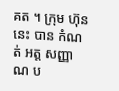គត ។ ក្រុម ហ៊ុន នេះ បាន កំណត់ អត្ត សញ្ញាណ ប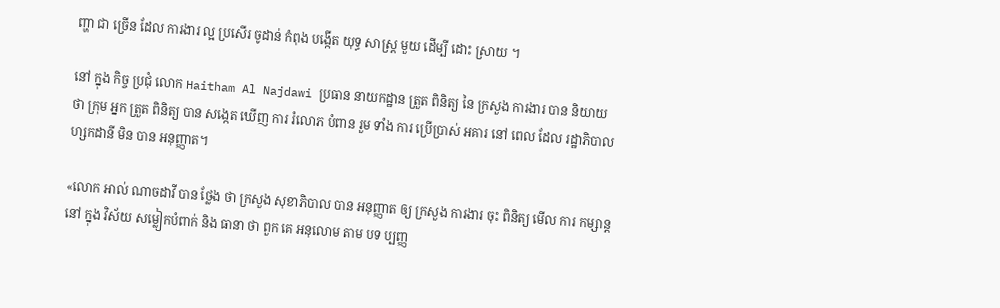ញ្ហា ជា ច្រើន ដែល ការងារ ល្អ ប្រសើរ ចូដាន់ កំពុង បង្កើត យុទ្ធ សាស្ត្រ មួយ ដើម្បី ដោះ ស្រាយ ។

នៅ ក្នុង កិច្ច ប្រជុំ លោក Haitham Al Najdawi ប្រធាន នាយកដ្ឋាន ត្រួត ពិនិត្យ នៃ ក្រសួង ការងារ បាន និយាយ ថា ក្រុម អ្នក ត្រួត ពិនិត្យ បាន សង្កេត ឃើញ ការ រំលោភ បំពាន រួម ទាំង ការ ប្រើប្រាស់ អគារ នៅ ពេល ដែល រដ្ឋាភិបាល ហ្សកដានី មិន បាន អនុញ្ញាត។

«លោក អាល់ ណាចដាវី បាន ថ្លែង ថា ក្រសួង សុខាភិបាល បាន អនុញ្ញាត ឲ្យ ក្រសួង ការងារ ចុះ ពិនិត្យ មើល ការ កម្សាន្ដ នៅ ក្នុង វិស័យ សម្លៀកបំពាក់ និង ធានា ថា ពួក គេ អនុលោម តាម បទ ប្បញ្ញ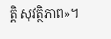ត្តិ សុវត្ថិភាព»។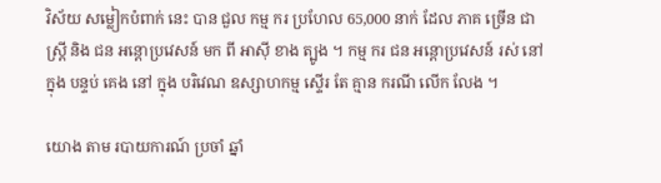វិស័យ សម្លៀកបំពាក់ នេះ បាន ជួល កម្ម ករ ប្រហែល 65,000 នាក់ ដែល ភាគ ច្រើន ជា ស្ត្រី និង ជន អន្តោប្រវេសន៍ មក ពី អាស៊ី ខាង ត្បូង ។ កម្ម ករ ជន អន្តោប្រវេសន៍ រស់ នៅ ក្នុង បន្ទប់ គេង នៅ ក្នុង បរិវេណ ឧស្សាហកម្ម ស្ទើរ តែ គ្មាន ករណី លើក លែង ។

យោង តាម របាយការណ៍ ប្រចាំ ឆ្នាំ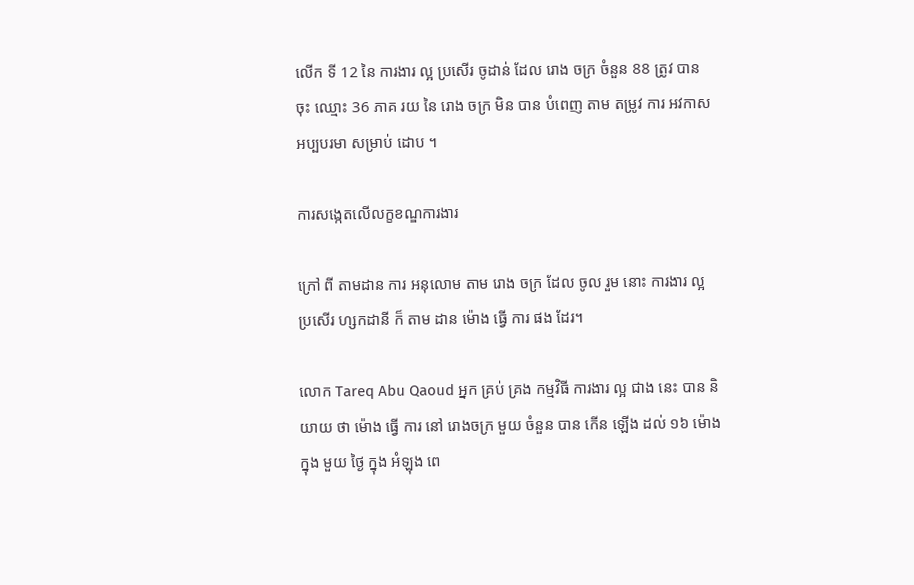លើក ទី 12 នៃ ការងារ ល្អ ប្រសើរ ចូដាន់ ដែល រោង ចក្រ ចំនួន 88 ត្រូវ បាន ចុះ ឈ្មោះ 36 ភាគ រយ នៃ រោង ចក្រ មិន បាន បំពេញ តាម តម្រូវ ការ អវកាស អប្បបរមា សម្រាប់ ដោប ។

ការសង្កេតលើលក្ខខណ្ឌការងារ

ក្រៅ ពី តាមដាន ការ អនុលោម តាម រោង ចក្រ ដែល ចូល រួម នោះ ការងារ ល្អ ប្រសើរ ហ្សកដានី ក៏ តាម ដាន ម៉ោង ធ្វើ ការ ផង ដែរ។

លោក Tareq Abu Qaoud អ្នក គ្រប់ គ្រង កម្មវិធី ការងារ ល្អ ជាង នេះ បាន និយាយ ថា ម៉ោង ធ្វើ ការ នៅ រោងចក្រ មួយ ចំនួន បាន កើន ឡើង ដល់ ១៦ ម៉ោង ក្នុង មួយ ថ្ងៃ ក្នុង អំឡុង ពេ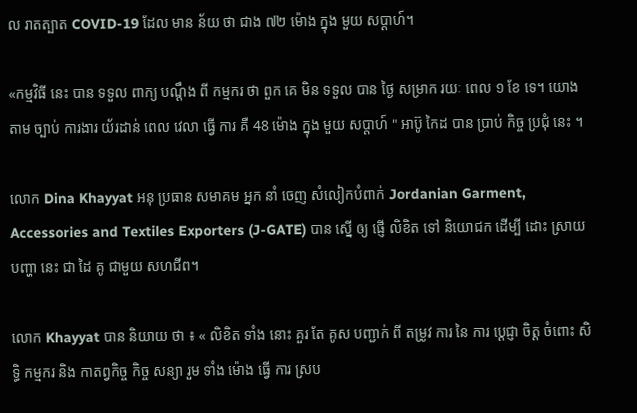ល រាតត្បាត COVID-19 ដែល មាន ន័យ ថា ជាង ៧២ ម៉ោង ក្នុង មួយ សប្តាហ៍។

«កម្មវិធី នេះ បាន ទទួល ពាក្យ បណ្តឹង ពី កម្មករ ថា ពួក គេ មិន ទទួល បាន ថ្ងៃ សម្រាក រយៈ ពេល ១ ខែ ទេ។ យោង តាម ច្បាប់ ការងារ យ័រដាន់ ពេល វេលា ធ្វើ ការ គឺ 48 ម៉ោង ក្នុង មួយ សប្តាហ៍ " អាប៊ូ កៃដ បាន ប្រាប់ កិច្ច ប្រជុំ នេះ ។

លោក Dina Khayyat អនុ ប្រធាន សមាគម អ្នក នាំ ចេញ សំលៀកបំពាក់ Jordanian Garment, Accessories and Textiles Exporters (J-GATE) បាន ស្នើ ឲ្យ ផ្ញើ លិខិត ទៅ និយោជក ដើម្បី ដោះ ស្រាយ បញ្ហា នេះ ជា ដៃ គូ ជាមួយ សហជីព។

លោក Khayyat បាន និយាយ ថា ៖ « លិខិត ទាំង នោះ គួរ តែ គូស បញ្ជាក់ ពី តម្រូវ ការ នៃ ការ ប្តេជ្ញា ចិត្ត ចំពោះ សិទ្ធិ កម្មករ និង កាតព្វកិច្ច កិច្ច សន្យា រួម ទាំង ម៉ោង ធ្វើ ការ ស្រប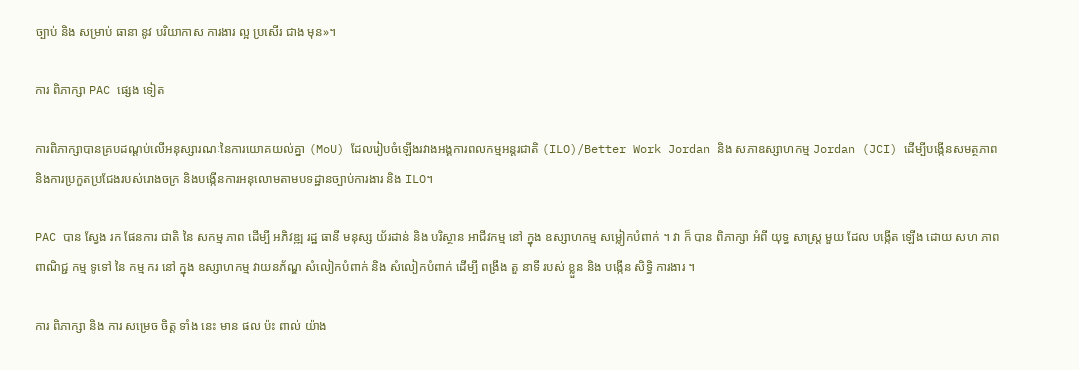ច្បាប់ និង សម្រាប់ ធានា នូវ បរិយាកាស ការងារ ល្អ ប្រសើរ ជាង មុន»។

ការ ពិភាក្សា PAC ផ្សេង ទៀត

ការពិភាក្សាបានគ្របដណ្តប់លើអនុស្សារណៈនៃការយោគយល់គ្នា (MoU) ដែលរៀបចំឡើងរវាងអង្គការពលកម្មអន្តរជាតិ (ILO)/Better Work Jordan និង សភាឧស្សាហកម្ម Jordan (JCI) ដើម្បីបង្កើនសមត្ថភាព និងការប្រកួតប្រជែងរបស់រោងចក្រ និងបង្កើនការអនុលោមតាមបទដ្ឋានច្បាប់ការងារ និង ILO។

PAC បាន ស្វែង រក ផែនការ ជាតិ នៃ សកម្ម ភាព ដើម្បី អភិវឌ្ឍ រដ្ឋ ធានី មនុស្ស យ័រដាន់ និង បរិស្ថាន អាជីវកម្ម នៅ ក្នុង ឧស្សាហកម្ម សម្លៀកបំពាក់ ។ វា ក៏ បាន ពិភាក្សា អំពី យុទ្ធ សាស្ត្រ មួយ ដែល បង្កើត ឡើង ដោយ សហ ភាព ពាណិជ្ជ កម្ម ទូទៅ នៃ កម្ម ករ នៅ ក្នុង ឧស្សាហកម្ម វាយនភ័ណ្ឌ សំលៀកបំពាក់ និង សំលៀកបំពាក់ ដើម្បី ពង្រឹង តួ នាទី របស់ ខ្លួន និង បង្កើន សិទ្ធិ ការងារ ។

ការ ពិភាក្សា និង ការ សម្រេច ចិត្ត ទាំង នេះ មាន ផល ប៉ះ ពាល់ យ៉ាង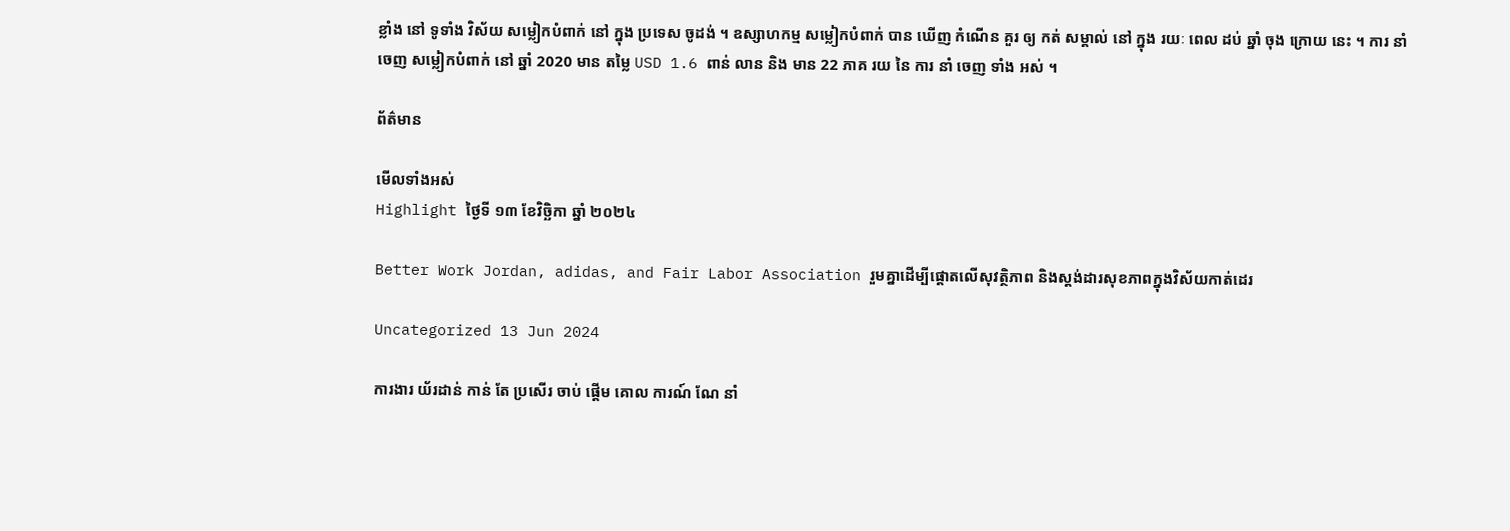ខ្លាំង នៅ ទូទាំង វិស័យ សម្លៀកបំពាក់ នៅ ក្នុង ប្រទេស ចូដង់ ។ ឧស្សាហកម្ម សម្លៀកបំពាក់ បាន ឃើញ កំណើន គួរ ឲ្យ កត់ សម្គាល់ នៅ ក្នុង រយៈ ពេល ដប់ ឆ្នាំ ចុង ក្រោយ នេះ ។ ការ នាំ ចេញ សម្លៀកបំពាក់ នៅ ឆ្នាំ 2020 មាន តម្លៃ USD 1.6 ពាន់ លាន និង មាន 22 ភាគ រយ នៃ ការ នាំ ចេញ ទាំង អស់ ។

ព័ត៌មាន

មើលទាំងអស់
Highlight ថ្ងៃទី ១៣ ខែវិច្ឆិកា ឆ្នាំ ២០២៤

Better Work Jordan, adidas, and Fair Labor Association រួមគ្នាដើម្បីផ្តោតលើសុវត្ថិភាព និងស្តង់ដារសុខភាពក្នុងវិស័យកាត់ដេរ

Uncategorized 13 Jun 2024

ការងារ យ័រដាន់ កាន់ តែ ប្រសើរ ចាប់ ផ្តើម គោល ការណ៍ ណែ នាំ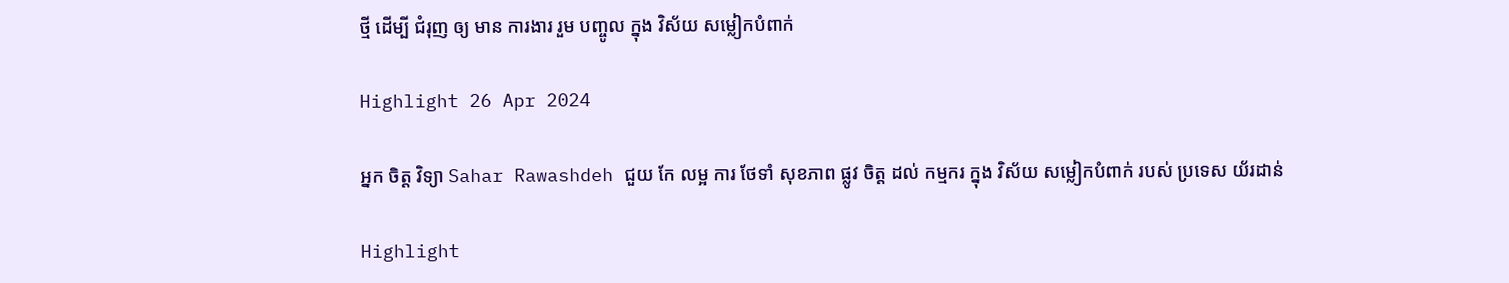ថ្មី ដើម្បី ជំរុញ ឲ្យ មាន ការងារ រួម បញ្ចូល ក្នុង វិស័យ សម្លៀកបំពាក់

Highlight 26 Apr 2024

អ្នក ចិត្ត វិទ្យា Sahar Rawashdeh ជួយ កែ លម្អ ការ ថែទាំ សុខភាព ផ្លូវ ចិត្ត ដល់ កម្មករ ក្នុង វិស័យ សម្លៀកបំពាក់ របស់ ប្រទេស យ័រដាន់

Highlight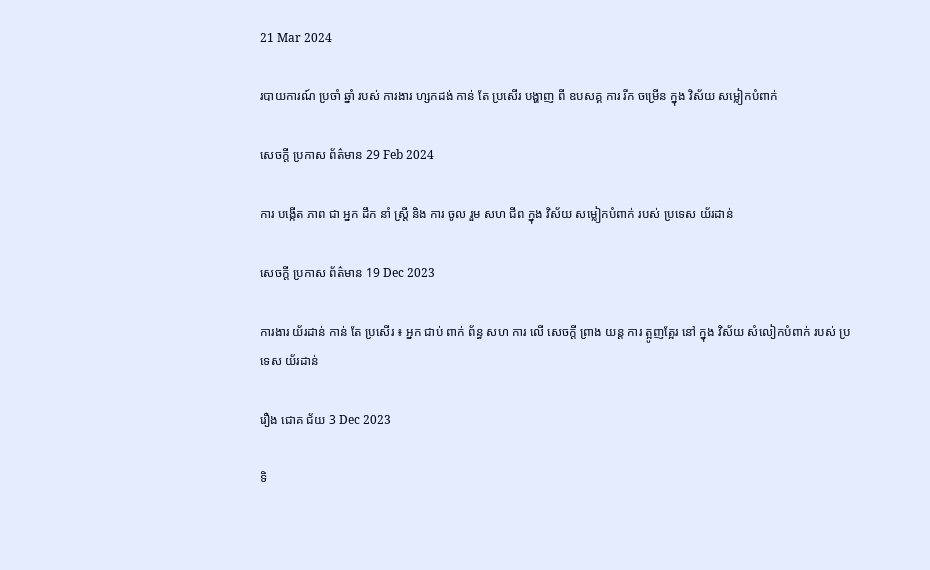21 Mar 2024

របាយការណ៍ ប្រចាំ ឆ្នាំ របស់ ការងារ ហ្សកដង់ កាន់ តែ ប្រសើរ បង្ហាញ ពី ឧបសគ្គ ការ រីក ចម្រើន ក្នុង វិស័យ សម្លៀកបំពាក់

សេចក្ដី ប្រកាស ព័ត៌មាន 29 Feb 2024

ការ បង្កើត ភាព ជា អ្នក ដឹក នាំ ស្ត្រី និង ការ ចូល រួម សហ ជីព ក្នុង វិស័យ សម្លៀកបំពាក់ របស់ ប្រទេស យ័រដាន់

សេចក្ដី ប្រកាស ព័ត៌មាន 19 Dec 2023

ការងារ យ័រដាន់ កាន់ តែ ប្រសើរ ៖ អ្នក ជាប់ ពាក់ ព័ន្ធ សហ ការ លើ សេចក្តី ព្រាង យន្ត ការ ត្អូញត្អែរ នៅ ក្នុង វិស័យ សំលៀកបំពាក់ របស់ ប្រទេស យ័រដាន់

រឿង ជោគ ជ័យ 3 Dec 2023

ទិ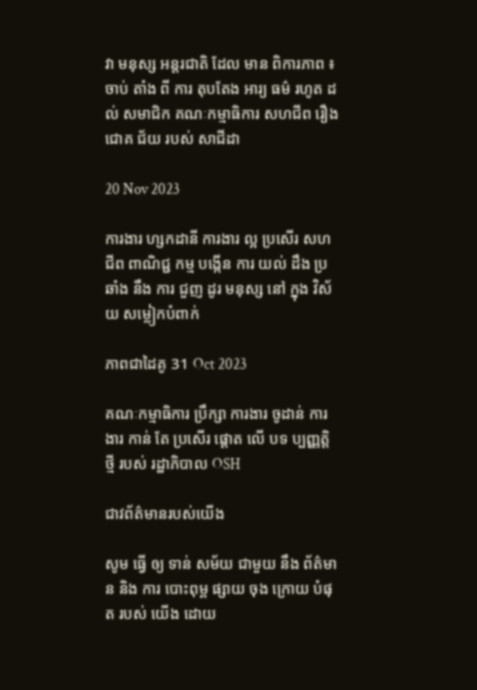វា មនុស្ស អន្តរជាតិ ដែល មាន ពិការភាព ៖ ចាប់ តាំង ពី ការ តុបតែង អារ្យ ធម៌ រហូត ដល់ សមាជិក គណៈកម្មាធិការ សហជីព រឿង ជោគ ជ័យ របស់ សាជីដា

20 Nov 2023

ការងារ ហ្សកដានី ការងារ ល្អ ប្រសើរ សហ ជីព ពាណិជ្ជ កម្ម បង្កើន ការ យល់ ដឹង ប្រឆាំង នឹង ការ ជួញ ដូរ មនុស្ស នៅ ក្នុង វិស័យ សម្លៀកបំពាក់

ភាពជាដៃគូ 31 Oct 2023

គណៈកម្មាធិការ ប្រឹក្សា ការងារ ចូដាន់ ការងារ កាន់ តែ ប្រសើរ ផ្តោត លើ បទ ប្បញ្ញត្តិ ថ្មី របស់ រដ្ឋាភិបាល OSH

ជាវព័ត៌មានរបស់យើង

សូម ធ្វើ ឲ្យ ទាន់ សម័យ ជាមួយ នឹង ព័ត៌មាន និង ការ បោះពុម្ព ផ្សាយ ចុង ក្រោយ បំផុត របស់ យើង ដោយ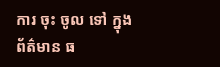ការ ចុះ ចូល ទៅ ក្នុង ព័ត៌មាន ធ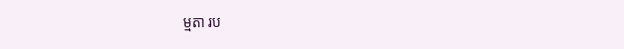ម្មតា រប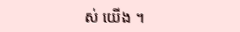ស់ យើង ។